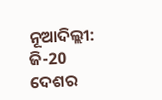ନୂଆଦିଲ୍ଲୀ: ଜି-20 ଦେଶର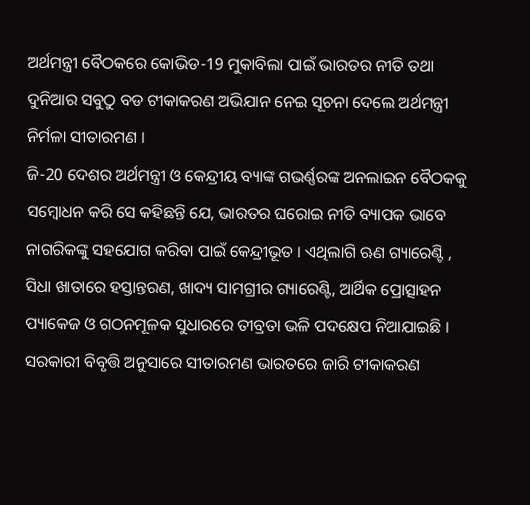ଅର୍ଥମନ୍ତ୍ରୀ ବୈଠକରେ କୋଭିଡ-19 ମୁକାବିଲା ପାଇଁ ଭାରତର ନୀତି ତଥା ଦୁନିଆର ସବୁଠୁ ବଡ ଟୀକାକରଣ ଅଭିଯାନ ନେଇ ସୂଚନା ଦେଲେ ଅର୍ଥମନ୍ତ୍ରୀ ନିର୍ମଳା ସୀତାରମଣ ।
ଜି-20 ଦେଶର ଅର୍ଥମନ୍ତ୍ରୀ ଓ କେନ୍ଦ୍ରୀୟ ବ୍ୟାଙ୍କ ଗଭର୍ଣ୍ଣରଙ୍କ ଅନଲାଇନ ବୈଠକକୁ ସମ୍ବୋଧନ କରି ସେ କହିଛନ୍ତି ଯେ, ଭାରତର ଘରୋଇ ନୀତି ବ୍ୟାପକ ଭାବେ ନାଗରିକଙ୍କୁ ସହଯୋଗ କରିବା ପାଇଁ କେନ୍ଦ୍ରୀଭୂତ । ଏଥିଲାଗି ଋଣ ଗ୍ୟାରେଣ୍ଟି , ସିଧା ଖାତାରେ ହସ୍ତାନ୍ତରଣ, ଖାଦ୍ୟ ସାମଗ୍ରୀର ଗ୍ୟାରେଣ୍ଟି, ଆର୍ଥିକ ପ୍ରୋତ୍ସାହନ ପ୍ୟାକେଜ ଓ ଗଠନମୂଳକ ସୁଧାରରେ ତୀବ୍ରତା ଭଳି ପଦକ୍ଷେପ ନିଆଯାଇଛି ।
ସରକାରୀ ବିବୃତ୍ତି ଅନୁସାରେ ସୀତାରମଣ ଭାରତରେ ଜାରି ଟୀକାକରଣ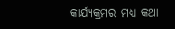କାର୍ଯ୍ୟକ୍ରମର ମଧ୍ୟ କଥା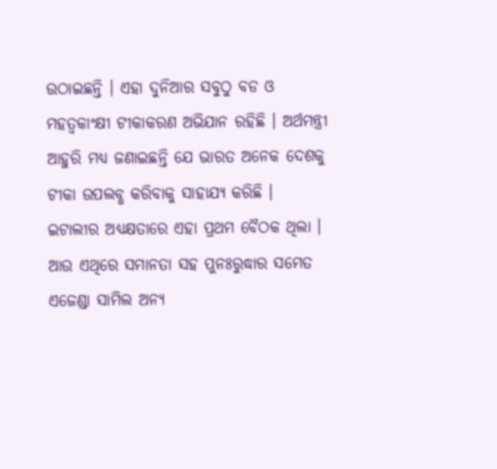ଉଠାଇଛନ୍ତି । ଏହା ଦୁନିଆର ସବୁଠୁ ବଡ ଓ ମହତ୍ବକାଂକ୍ଷୀ ଟୀକାକରଣ ଅଭିଯାନ ରହିଛି । ଅର୍ଥମନ୍ତ୍ରୀ ଆହୁରି ମଧ୍ୟ ଜଣାଇଛନ୍ତି ଯେ ଭାରତ ଅନେକ ଦେଶକୁ ଟୀକା ଉପଲବ୍ଧ କରିବାକୁ ସାହାଯ୍ୟ କରିଛି ।
ଇଟାଲୀର ଅଧ୍ୟକ୍ଷତାରେ ଏହା ପ୍ରଥମ ବୈଠକ ଥିଲା । ଆଉ ଏଥିରେ ସମାନତା ସହ ପୁନଃରୁଦ୍ଧାର ସମେତ ଏଜେଣ୍ଡା ସାମିଲ ଅନ୍ୟ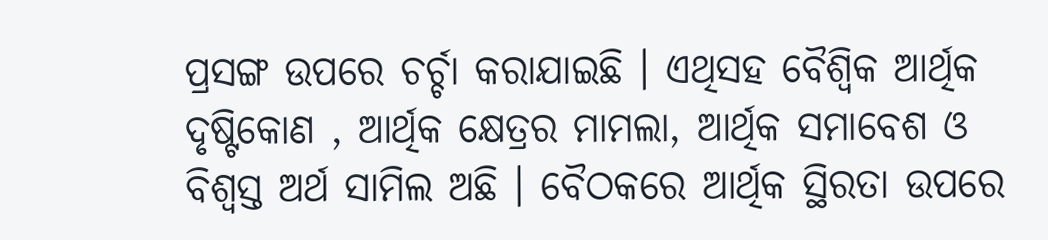ପ୍ରସଙ୍ଗ ଉପରେ ଚର୍ଚ୍ଚା କରାଯାଇଛି । ଏଥିସହ ବୈଶ୍ବିକ ଆର୍ଥିକ ଦୃଷ୍ଟିକୋଣ , ଆର୍ଥିକ କ୍ଷେତ୍ରର ମାମଲା, ଆର୍ଥିକ ସମାବେଶ ଓ ବିଶ୍ବସ୍ତ ଅର୍ଥ ସାମିଲ ଅଛି । ବୈଠକରେ ଆର୍ଥିକ ସ୍ଥିରତା ଉପରେ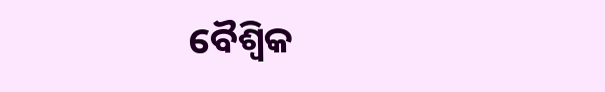ବୈଶ୍ବିକ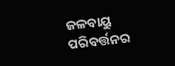ଜଳବାୟୁ ପରିବର୍ତ୍ତନର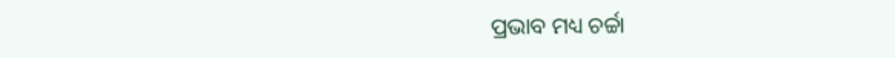ପ୍ରଭାବ ମଧ୍ୟ ଚର୍ଚ୍ଚା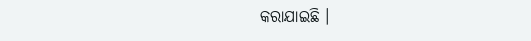କରାଯାଇଛି ।